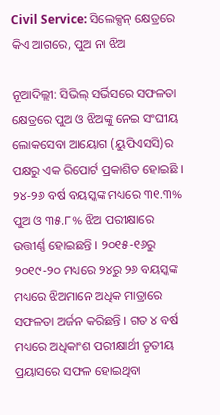Civil Service: ସିଲେକ୍ସନ୍ କ୍ଷେତ୍ରରେ କିଏ ଆଗରେ, ପୁଅ ନା ଝିଅ

ନୂଆଦିଲ୍ଲୀ: ସିଭିଲ୍ ସର୍ଭିସରେ ସଫଳତା କ୍ଷେତ୍ରରେ ପୁଅ ଓ ଝିଅଙ୍କୁ ନେଇ ସଂଘୀୟ ଲୋକସେବା ଆୟୋଗ (ୟୁପିଏସସି)ର ପକ୍ଷରୁ ଏକ ରିପୋର୍ଟ ପ୍ରକାଶିତ ହୋଇଛି । ୨୪-୨୬ ବର୍ଷ ବୟସ୍କଙ୍କ ମଧ୍ୟରେ ୩୧.୩% ପୁଅ ଓ ୩୫.୮% ଝିଅ ପରୀକ୍ଷାରେ ଉତ୍ତୀର୍ଣ୍ଣ ହୋଇଛନ୍ତି । ୨୦୧୫-୧୬ରୁ ୨୦୧୯-୨୦ ମଧ୍ୟରେ ୨୪ରୁ ୨୬ ବୟସ୍କଙ୍କ ମଧ୍ୟରେ ଝିଅମାନେ ଅଧିକ ମାତ୍ରାରେ ସଫଳତା ଅର୍ଜନ କରିଛନ୍ତି । ଗତ ୪ ବର୍ଷ ମଧ୍ୟରେ ଅଧିକାଂଶ ପରୀକ୍ଷାର୍ଥୀ ତୃତୀୟ ପ୍ରୟାସରେ ସଫଳ ହୋଇଥିବା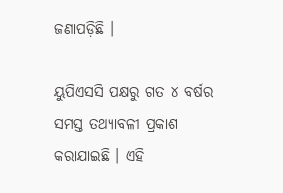ଜଣାପଡ଼ିଛି ।

ୟୁପିଏସସି ପକ୍ଷରୁ ଗତ ୪ ବର୍ଷର ସମସ୍ତ ତଥ୍ୟାବଳୀ ପ୍ରକାଶ କରାଯାଇଛି । ଏହି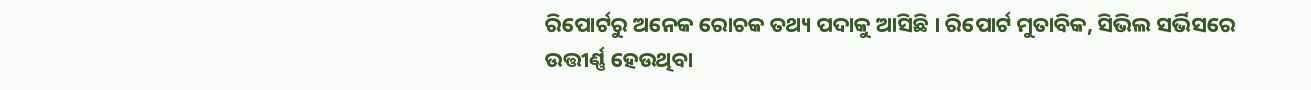ରିପୋର୍ଟରୁ ଅନେକ ରୋଚକ ତଥ୍ୟ ପଦାକୁ ଆସିଛି । ରିପୋର୍ଟ ମୁତାବିକ, ସିଭିଲ ସର୍ଭିସରେ ଉତ୍ତୀର୍ଣ୍ଣ ହେଉଥିବା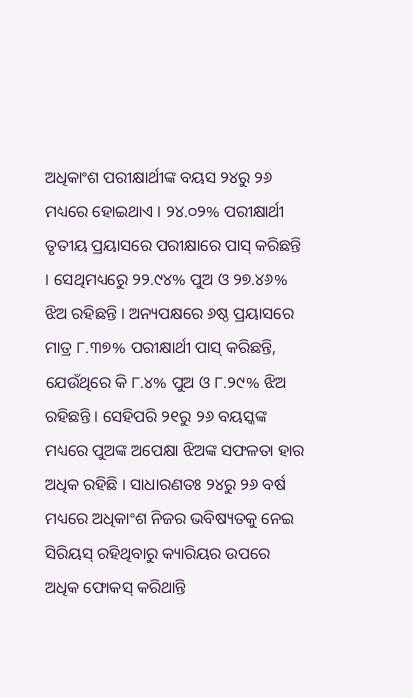ଅଧିକାଂଶ ପରୀକ୍ଷାର୍ଥୀଙ୍କ ବୟସ ୨୪ରୁ ୨୬ ମଧ୍ୟରେ ହୋଇଥାଏ । ୨୪.୦୨% ପରୀକ୍ଷାର୍ଥୀ ତୃତୀୟ ପ୍ରୟାସରେ ପରୀକ୍ଷାରେ ପାସ୍ କରିଛନ୍ତି । ସେଥିମଧ୍ୟରେୁ ୨୨.୯୪% ପୁଅ ଓ ୨୭.୪୬% ଝିଅ ରହିଛନ୍ତି । ଅନ୍ୟପକ୍ଷରେ ୬ଷ୍ଠ ପ୍ରୟାସରେ ମାତ୍ର ୮.୩୭% ପରୀକ୍ଷାର୍ଥୀ ପାସ୍ କରିଛନ୍ତି, ଯେଉଁଥିରେ କି ୮.୪% ପୁଅ ଓ ୮.୨୯% ଝିଅ ରହିଛନ୍ତି । ସେହିପରି ୨୧ରୁ ୨୬ ବୟସ୍କଙ୍କ ମଧ୍ୟରେ ପୁଅଙ୍କ ଅପେକ୍ଷା ଝିଅଙ୍କ ସଫଳତା ହାର ଅଧିକ ରହିଛି । ସାଧାରଣତଃ ୨୪ରୁ ୨୬ ବର୍ଷ ମଧ୍ୟରେ ଅଧିକାଂଶ ନିଜର ଭବିଷ୍ୟତକୁ ନେଇ ସିରିୟସ୍ ରହିଥିବାରୁ କ୍ୟାରିୟର ଉପରେ ଅଧିକ ଫୋକସ୍ କରିଥାନ୍ତି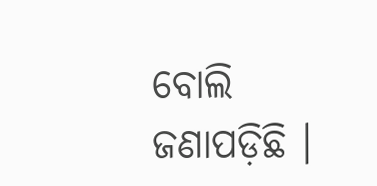ବୋଲି ଜଣାପଡ଼ିଛି ।